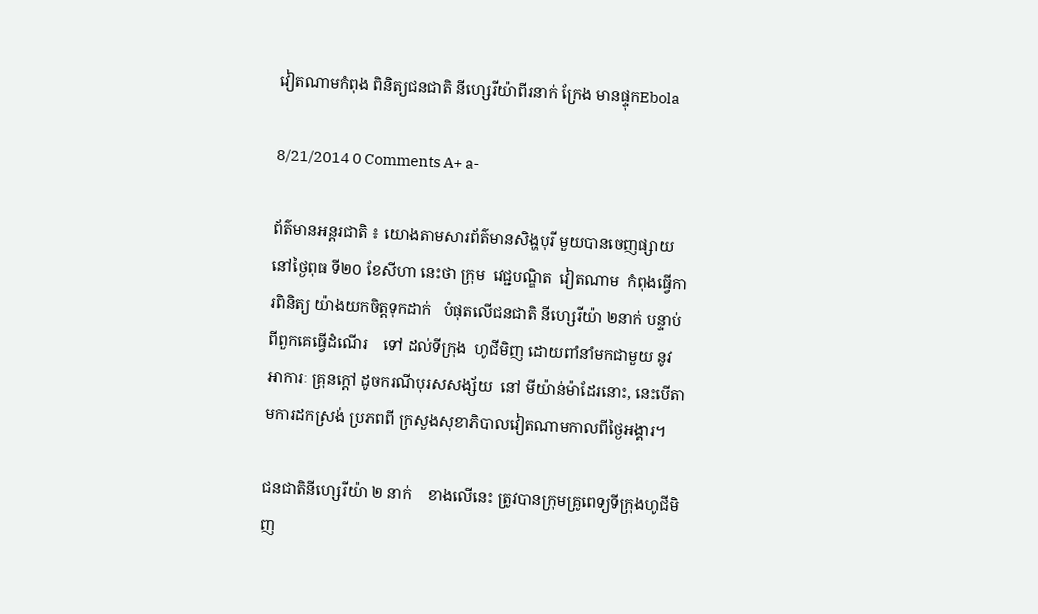វៀតណាមកំពុង ពិនិត្យជនជាតិ នីហ្សេរីយ៉ាពីរនាក់ ក្រែង មានផ្ទុកEbola

8/21/2014 0 Comments A+ a-

ព័ត៌មានអន្តរជាតិ ៖ យោងតាមសារព័ត៌មានសិង្ហបុរី មួយបានចេញផ្សាយនៅថ្ងៃពុធ ទី២០ ខែសីហា នេះថា ក្រុម  វេជ្ជបណ្ឌិត  វៀតណាម  កំពុងធ្វើការពិនិត្យ យ៉ាងយកចិត្តទុកដាក់   បំផុតលើជនជាតិ នីហ្សេរីយ៉ា ២នាក់ បន្ទាប់ពីពួកគេធ្វើដំណើរ    ទៅ ដល់ទីក្រុង  ហូជីមិញ ដោយពាំនាំមកជាមួយ នូវ អាការៈ គ្រុនក្តៅ ដូចករណីបុរសសង្ស័យ  នៅ មីយ៉ាន់ម៉ាដែរនោះ, នេះបើតាមការដកស្រង់ ប្រភពពី ក្រសួងសុខាភិបាលវៀតណាមកាលពីថ្ងៃអង្គារ។

ជនជាតិនីហ្សេរីយ៉ា ២ នាក់    ខាងលើនេះ ត្រូវបានក្រុមគ្រូពេទ្យទីក្រុងហូជីមិញ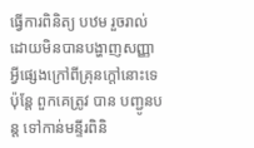ធ្វើការពិនិត្យ បឋម រួចរាល់ ដោយមិនបានបង្ហាញសញ្ញាអ្វីផ្សេងក្រៅពីគ្រុនក្តៅនោះទេ  ប៉ុន្តែ ពួកគេត្រូវ បាន បញ្ជូនបន្ត ទៅកាន់មន្ទីរពិនិ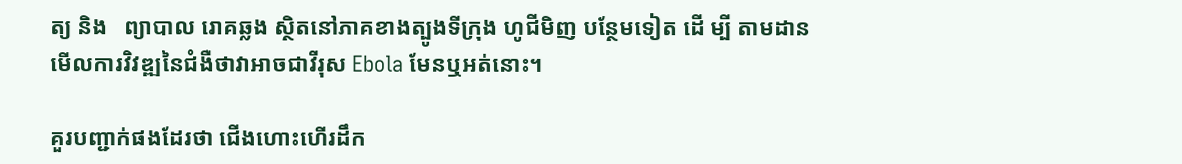ត្យ និង   ព្យាបាល រោគឆ្លង ស្ថិតនៅភាគខាងត្បូងទីក្រុង ហូជីមិញ បន្ថែមទៀត ដើ ម្បី តាមដានមើលការវិវឌ្ឍនៃជំងឺថាវាអាចជាវីរុស Ebola មែនឬអត់នោះ។

គួរបញ្ជាក់ផងដែរថា ជើងហោះហើរដឹក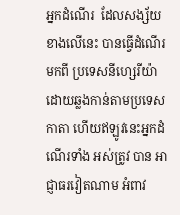អ្នកដំណើរ  ដែលសង្ស័យខាងលើនេះ បានធ្វើដំណើរ មកពី ប្រទេសនីហ្សេរីយ៉ា ដោយឆ្លងកាន់តាមប្រទេសកាតា ហើយឥឡូវនេះអ្នកដំណើរទាំង អស់ត្រូវ បាន អាជ្ញាធរវៀតណាម អំពាវ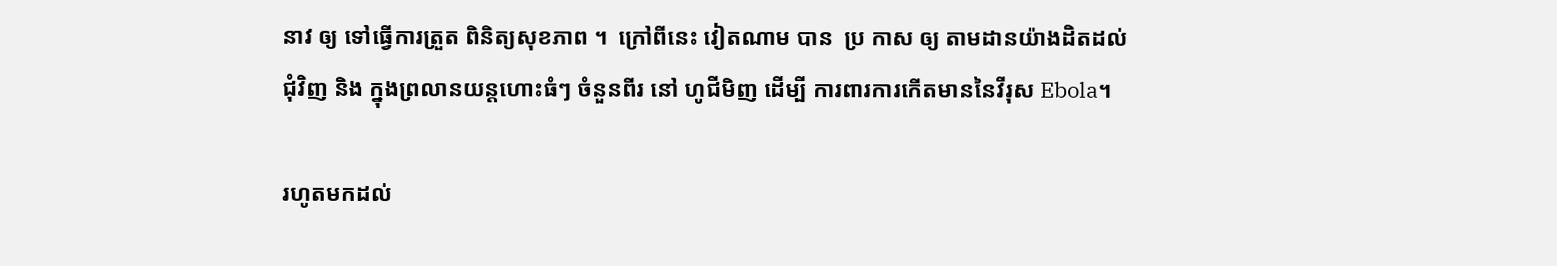នាវ ឲ្យ ទៅធ្វើការត្រួត ពិនិត្យសុខភាព ។  ក្រៅពីនេះ វៀតណាម បាន  ប្រ កាស ឲ្យ តាមដានយ៉ាងដិតដល់ជុំវិញ និង ក្នុងព្រលានយន្តហោះធំៗ ចំនួនពីរ នៅ ហូជីមិញ ដើម្បី ការពារការកើតមាននៃវីរុស Ebola។

រហូតមកដល់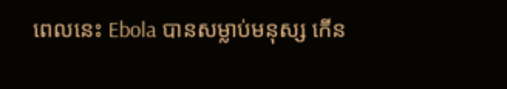ពេលនេះ Ebola បានសម្លាប់មនុស្ស កើន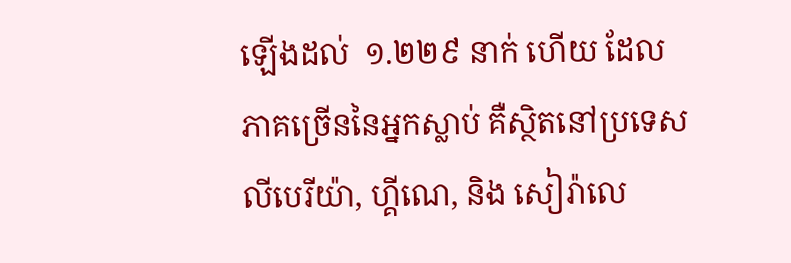ឡើងដល់  ១.២២៩ នាក់ ហើយ ដែល ភាគច្រើននៃអ្នកស្លាប់ គឺស្ថិតនៅប្រទេស លីបេរីយ៉ា, ហ្គីណេ, និង សៀរ៉ាលេ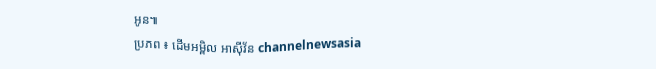អូន៕
ប្រភព ៖ ដើមអម្ពិល អាស៊ីវ័ន channelnewsasia